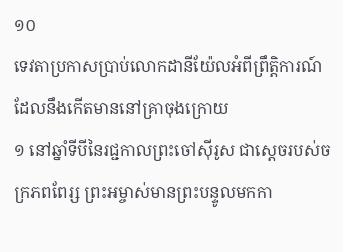១០
ទេវតាប្រកាសប្រាប់លោកដានីយ៉ែលអំពីព្រឹត្តិការណ៍ដែលនឹងកើតមាននៅគ្រាចុងក្រោយ
១ នៅឆ្នាំទីបីនៃរជ្ជកាលព្រះចៅស៊ីរូស ជាស្ដេចរបស់ចក្រភពពែរ្ស ព្រះអម្ចាស់មានព្រះបន្ទូលមកកា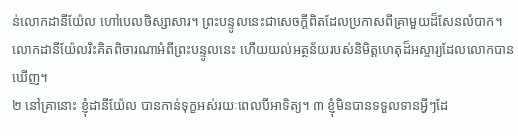ន់លោកដានីយ៉ែល ហៅបេលថិស្សាសារ។ ព្រះបន្ទូលនេះជាសេចក្ដីពិតដែលប្រកាសពីគ្រាមួយដ៏សែនលំបាក។ លោកដានីយ៉ែលរិះគិតពិចារណាអំពីព្រះបន្ទូលនេះ ហើយយល់អត្ថន័យរបស់និមិត្តហេតុដ៏អស្ចារ្យដែលលោកបានឃើញ។
២ នៅគ្រានោះ ខ្ញុំដានីយ៉ែល បានកាន់ទុក្ខអស់រយៈពេលបីអាទិត្យ។ ៣ ខ្ញុំមិនបានទទួលទានអ្វីៗដែ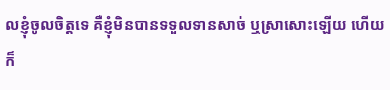លខ្ញុំចូលចិត្តទេ គឺខ្ញុំមិនបានទទួលទានសាច់ ឬស្រាសោះឡើយ ហើយក៏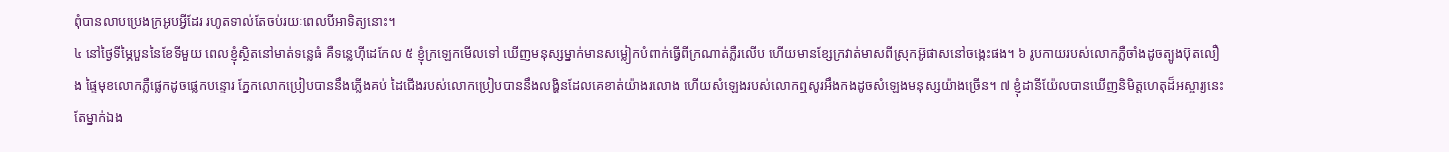ពុំបានលាបប្រេងក្រអូបអ្វីដែរ រហូតទាល់តែចប់រយៈពេលបីអាទិត្យនោះ។
៤ នៅថ្ងៃទីម្ភៃបួននៃខែទីមួយ ពេលខ្ញុំស្ថិតនៅមាត់ទន្លេធំ គឺទន្លេហ៊ីដេកែល ៥ ខ្ញុំក្រឡេកមើលទៅ ឃើញមនុស្សម្នាក់មានសម្លៀកបំពាក់ធ្វើពីក្រណាត់ភ្លឺរលើប ហើយមានខ្សែក្រវាត់មាសពីស្រុកអ៊ូផាសនៅចង្កេះផង។ ៦ រូបកាយរបស់លោកភ្លឺចាំងដូចត្បូងប៊ុតលឿង ផ្ទៃមុខលោកភ្លឺផ្លេកដូចផ្លេកបន្ទោរ ភ្នែកលោកប្រៀបបាននឹងភ្លើងគប់ ដៃជើងរបស់លោកប្រៀបបាននឹងលង្ហិនដែលគេខាត់យ៉ាងរលោង ហើយសំឡេងរបស់លោកឮសូរអឹងកងដូចសំឡេងមនុស្សយ៉ាងច្រើន។ ៧ ខ្ញុំដានីយ៉ែលបានឃើញនិមិត្តហេតុដ៏អស្ចារ្យនេះតែម្នាក់ឯង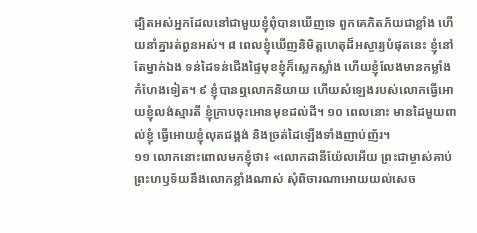ដ្បិតអស់អ្នកដែលនៅជាមួយខ្ញុំពុំបានឃើញទេ ពួកគេភិតភ័យជាខ្លាំង ហើយនាំគ្នារត់ពួនអស់។ ៨ ពេលខ្ញុំឃើញនិមិត្តហេតុដ៏អស្ចារ្យបំផុតនេះ ខ្ញុំនៅតែម្នាក់ឯង ទន់ដៃទន់ជើងផ្ទៃមុខខ្ញុំក៏ស្លេកស្លាំង ហើយខ្ញុំលែងមានកម្លាំងកំហែងទៀត។ ៩ ខ្ញុំបានឮលោកនិយាយ ហើយសំឡេងរបស់លោកធ្វើអោយខ្ញុំលង់ស្មារតី ខ្ញុំក្រាបចុះអោនមុខដល់ដី។ ១០ ពេលនោះ មានដៃមួយពាល់ខ្ញុំ ធ្វើអោយខ្ញុំលុតជង្គង់ និងច្រត់ដៃឡើងទាំងញាប់ញ័រ។
១១ លោកនោះពោលមកខ្ញុំថា៖ «លោកដានីយ៉ែលអើយ ព្រះជាម្ចាស់គាប់ព្រះហឫទ័យនឹងលោកខ្លាំងណាស់ សុំពិចារណាអោយយល់សេច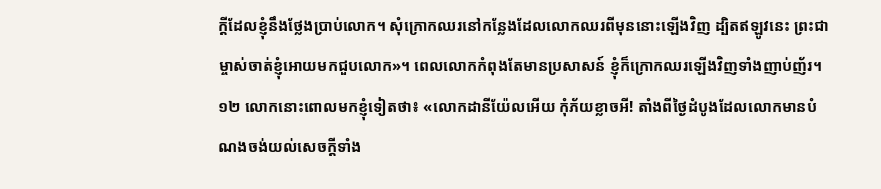ក្ដីដែលខ្ញុំនឹងថ្លែងប្រាប់លោក។ សុំក្រោកឈរនៅកន្លែងដែលលោកឈរពីមុននោះឡើងវិញ ដ្បិតឥឡូវនេះ ព្រះជាម្ចាស់ចាត់ខ្ញុំអោយមកជួបលោក»។ ពេលលោកកំពុងតែមានប្រសាសន៍ ខ្ញុំក៏ក្រោកឈរឡើងវិញទាំងញាប់ញ័រ។
១២ លោកនោះពោលមកខ្ញុំទៀតថា៖ «លោកដានីយ៉ែលអើយ កុំភ័យខ្លាចអី! តាំងពីថ្ងៃដំបូងដែលលោកមានបំណងចង់យល់សេចក្ដីទាំង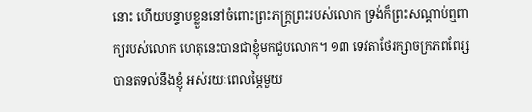នោះ ហើយបន្ទាបខ្លួននៅចំពោះព្រះភក្ត្រព្រះរបស់លោក ទ្រង់ក៏ព្រះសណ្ដាប់ឮពាក្យរបស់លោក ហេតុនេះបានជាខ្ញុំមកជួបលោក។ ១៣ ទេវតាថែរក្សាចក្រភពពែរ្សបានតទល់នឹងខ្ញុំ អស់រយៈពេលម្ភៃមួយ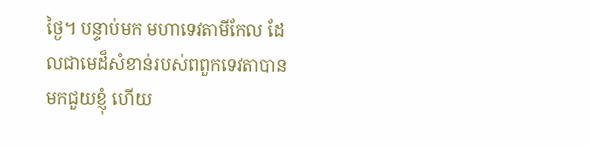ថ្ងៃ។ បន្ទាប់មក មហាទេវតាមីកែល ដែលជាមេដ៏សំខាន់របស់ពពួកទេវតាបានមកជួយខ្ញុំ ហើយ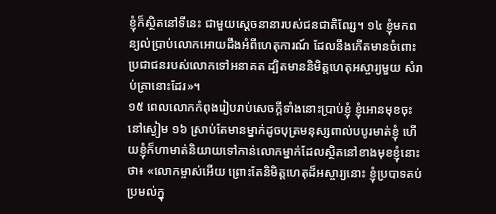ខ្ញុំក៏ស្ថិតនៅទីនេះ ជាមួយស្ដេចនានារបស់ជនជាតិពែរ្ស។ ១៤ ខ្ញុំមកពន្យល់ប្រាប់លោកអោយដឹងអំពីហេតុការណ៍ ដែលនឹងកើតមានចំពោះប្រជាជនរបស់លោកទៅអនាគត ដ្បិតមាននិមិត្តហេតុអស្ចារ្យមួយ សំរាប់គ្រានោះដែរ»។
១៥ ពេលលោកកំពុងរៀបរាប់សេចក្ដីទាំងនោះប្រាប់ខ្ញុំ ខ្ញុំអោនមុខចុះ នៅស្ងៀម ១៦ ស្រាប់តែមានម្នាក់ដូចបុត្រមនុស្សពាល់បបូរមាត់ខ្ញុំ ហើយខ្ញុំក៏ហាមាត់និយាយទៅកាន់លោកម្នាក់ដែលស្ថិតនៅខាងមុខខ្ញុំនោះថា៖ «លោកម្ចាស់អើយ ព្រោះតែនិមិត្តហេតុដ៏អស្ចារ្យនោះ ខ្ញុំប្របាទតប់ប្រមល់ក្នុ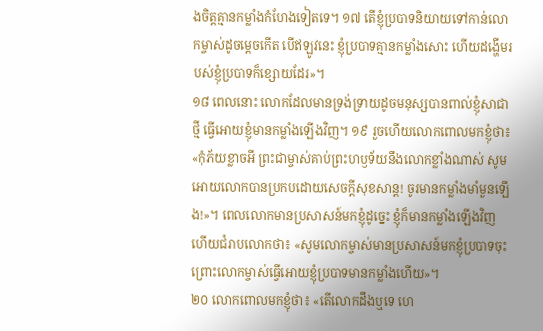ងចិត្តគ្មានកម្លាំងកំហែងទៀតទេ។ ១៧ តើខ្ញុំប្របាទនិយាយទៅកាន់លោកម្ចាស់ដូចម្ដេចកើត បើឥឡូវនេះ ខ្ញុំប្របាទគ្មានកម្លាំងសោះ ហើយដង្ហើមរបស់ខ្ញុំប្របាទក៏ខ្សោយដែរ»។
១៨ ពេលនោះ លោកដែលមានទ្រង់ទ្រាយដូចមនុស្សបានពាល់ខ្ញុំសាជាថ្មី ធ្វើអោយខ្ញុំមានកម្លាំងឡើងវិញ។ ១៩ រួចហើយលោកពោលមកខ្ញុំថា៖ «កុំភ័យខ្លាចអី ព្រះជាម្ចាស់គាប់ព្រះហឫទ័យនឹងលោកខ្លាំងណាស់ សូមអោយលោកបានប្រកបដោយសេចក្ដីសុខសាន្ត! ចូរមានកម្លាំងមាំមួនឡើង!»។ ពេលលោកមានប្រសាសន៍មកខ្ញុំដូច្នេះ ខ្ញុំក៏មានកម្លាំងឡើងវិញ ហើយជំរាបលោកថា៖ «សូមលោកម្ចាស់មានប្រសាសន៍មកខ្ញុំប្របាទចុះ ព្រោះលោកម្ចាស់ធ្វើអោយខ្ញុំប្របាទមានកម្លាំងហើយ»។
២០ លោកពោលមកខ្ញុំថា៖ «តើលោកដឹងឬទេ ហេ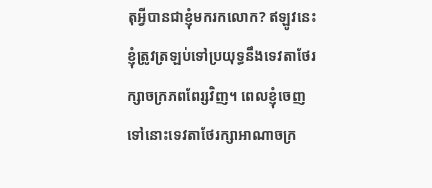តុអ្វីបានជាខ្ញុំមករកលោក? ឥឡូវនេះ ខ្ញុំត្រូវត្រឡប់ទៅប្រយុទ្ធនឹងទេវតាថែរក្សាចក្រភពពែរ្សវិញ។ ពេលខ្ញុំចេញទៅនោះទេវតាថែរក្សាអាណាចក្រ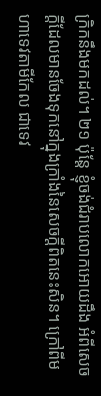ក្រិកនឹងមកដល់។ ២១ ប៉ុន្តែ ខ្ញុំចង់ជំរាបលោកអោយដឹង អំពីសេចក្ដីដែលមានចែងទុកនៅក្នុងក្រាំងនៃសេចក្ដីពិតនេះសិន។ ក្រៅពីមហាទេវតាមីកែល ជាទេវ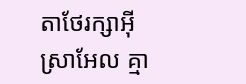តាថែរក្សាអ៊ីស្រាអែល គ្មា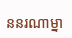ននរណាម្នា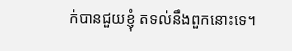ក់បានជួយខ្ញុំ តទល់នឹងពួកនោះទេ។